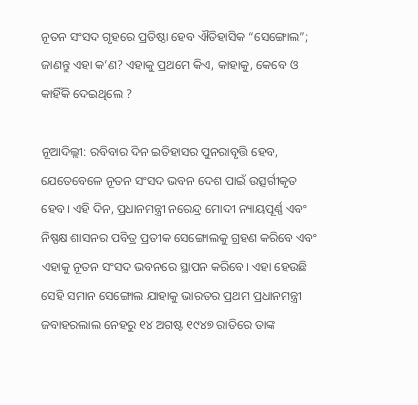ନୂତନ ସଂସଦ ଗୃହରେ ପ୍ରତିଷ୍ଠା ହେବ ଐତିହାସିକ “ସେଙ୍ଗୋଲ”; ଜାଣନ୍ତୁ ଏହା କ’ଣ? ଏହାକୁ ପ୍ରଥମେ କିଏ, କାହାକୁ, କେବେ ଓ କାହିଁକି ଦେଇଥିଲେ ?

ନୂଆଦିଲ୍ଲୀ: ରବିବାର ଦିନ ଇତିହାସର ପୁନରାବୃତ୍ତି ହେବ, ଯେତେବେଳେ ନୂତନ ସଂସଦ ଭବନ ଦେଶ ପାଇଁ ଉତ୍ସର୍ଗୀକୃତ ହେବ। ଏହି ଦିନ, ପ୍ରଧାନମନ୍ତ୍ରୀ ନରେନ୍ଦ୍ର ମୋଦୀ ନ୍ୟାୟପୂର୍ଣ୍ଣ ଏବଂ ନିଷ୍ପକ୍ଷ ଶାସନର ପବିତ୍ର ପ୍ରତୀକ ସେଙ୍ଗୋଲକୁ ଗ୍ରହଣ କରିବେ ଏବଂ ଏହାକୁ ନୂତନ ସଂସଦ ଭବନରେ ସ୍ଥାପନ କରିବେ। ଏହା ହେଉଛି ସେହି ସମାନ ସେଙ୍ଗୋଲ ଯାହାକୁ ଭାରତର ପ୍ରଥମ ପ୍ରଧାନମନ୍ତ୍ରୀ ଜବାହରଲାଲ ନେହରୁ ୧୪ ଅଗଷ୍ଟ ୧୯୪୭ ରାତିରେ ତାଙ୍କ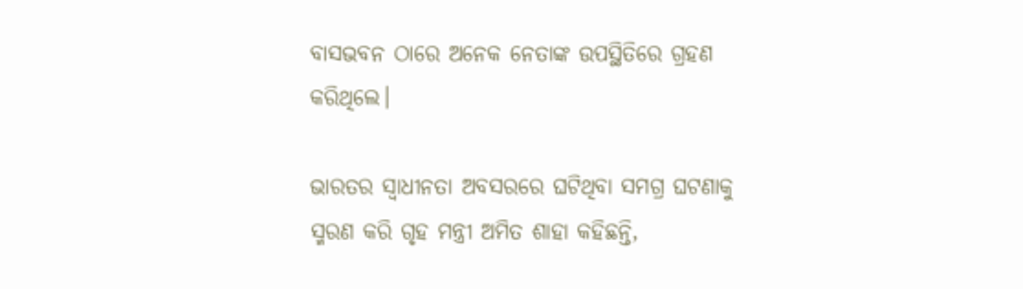ବାସଭବନ ଠାରେ ଅନେକ ନେତାଙ୍କ ଉପସ୍ଥିତିରେ ଗ୍ରହଣ କରିଥିଲେ।

ଭାରତର ସ୍ୱାଧୀନତା ଅବସରରେ ଘଟିଥିବା ସମଗ୍ର ଘଟଣାକୁ ସ୍ମରଣ କରି ଗୃହ ମନ୍ତ୍ରୀ ଅମିତ ଶାହା କହିଛନ୍ତି,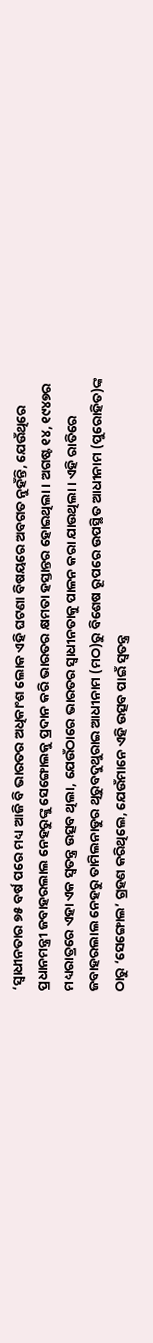‘ସ୍ୱାଧୀନତାର ୭୫ ବର୍ଷ ପରେ ମଧ୍ୟ ଆଜି ବି ଭାରତର ଅଧିକାଂଶ ଲୋକ ଏହି ଘଟଣା ବିଷୟରେ ଅବଗତ ନୁହଁନ୍ତି, ଯେଉଁଥିରେ ପ୍ରଧାନମନ୍ତ୍ରୀ ଜବାହରଲାଲ ନେହରୁଙ୍କୁ ସେଙ୍ଗୋଲକୁ ପ୍ରଦାନ କରି ଭାରତର କ୍ଷମତା ହସ୍ତାନ୍ତର ହୋଇଥିଲା। ଅଗଷ୍ଟ ୧୪, ୧୯୪୭ର ମଧ୍ୟରାତ୍ରରେ ଏହା ଏକ ସ୍ୱତନ୍ତ୍ର ଉତ୍ସବ ଥିଲା, ଯେଉଁଠାରେ ଭାରତର ସ୍ୱାଧୀନତାକୁ ପାଳନ କରା ଯାଉଥିଲା। ଏହି ରାତିରେ ଜବାହରଲାଲ ନେହରୁ ତାମିଲନାଡୁର ଥିରୁବଦୁଥୁରାଇ ଆଧୀନାମ (ମଠ)ରୁ ବିଶେଷ ରୂପରେ ଉପସ୍ଥିତ ଆଧୀନାମ (ପୁରୋହିତ)ଙ୍କ ଠାରୁ ‘ସେଙ୍ଗୋଲ’ ଗ୍ରହଣ କରିଥିଲେ, ଯେଉଁମାନେ ଏହି ଉତ୍ସବ ପାଇଁ ସ୍ୱତନ୍ତ୍ର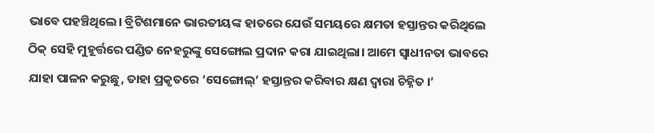ଭାବେ ପହଞ୍ଚିଥିଲେ। ବ୍ରିଟିଶମାନେ ଭାରତୀୟଙ୍କ ହାତରେ ଯେଉଁ ସମୟରେ କ୍ଷମତା ହସ୍ତାନ୍ତର କରିଥିଲେ ଠିକ୍ ସେହି ମୁହୂର୍ତ୍ତରେ ପଣ୍ଡିତ ନେହରୁଙ୍କୁ ସେଙ୍ଗୋଲ ପ୍ରଦାନ କରା ଯାଇଥିଲା। ଆମେ ସ୍ୱାଧୀନତା ଭାବରେ ଯାହା ପାଳନ କରୁଛୁ, ତାହା ପ୍ରକୃତରେ ‘ସେଙ୍ଗୋଲ୍’ ହସ୍ତାନ୍ତର କରିବାର କ୍ଷଣ ଦ୍ୱାରା ଚିହ୍ନିତ ।’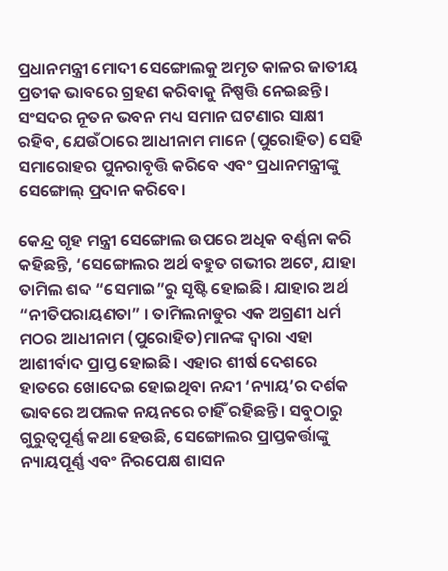ପ୍ରଧାନମନ୍ତ୍ରୀ ମୋଦୀ ସେଙ୍ଗୋଲକୁ ଅମୃତ କାଳର ଜାତୀୟ ପ୍ରତୀକ ଭାବରେ ଗ୍ରହଣ କରିବାକୁ ନିଷ୍ପତ୍ତି ନେଇଛନ୍ତି। ସଂସଦର ନୂତନ ଭବନ ମଧ୍ୟ ସମାନ ଘଟଣାର ସାକ୍ଷୀ ରହିବ, ଯେଉଁଠାରେ ଆଧୀନାମ ମାନେ (ପୁରୋହିତ) ସେହି ସମାରୋହର ପୁନରାବୃତ୍ତି କରିବେ ଏବଂ ପ୍ରଧାନମନ୍ତ୍ରୀଙ୍କୁ ସେଙ୍ଗୋଲ୍ ପ୍ରଦାନ କରିବେ।

କେନ୍ଦ୍ର ଗୃହ ମନ୍ତ୍ରୀ ସେଙ୍ଗୋଲ ଉପରେ ଅଧିକ ବର୍ଣ୍ଣନା କରି କହିଛନ୍ତି, ‘ସେଙ୍ଗୋଲର ଅର୍ଥ ବହୁତ ଗଭୀର ଅଟେ, ଯାହା ତାମିଲ ଶବ୍ଦ “ସେମାଇ”ରୁ ସୃଷ୍ଟି ହୋଇଛି। ଯାହାର ଅର୍ଥ “ନୀତିପରାୟଣତା” । ତାମିଲନାଡୁର ଏକ ଅଗ୍ରଣୀ ଧର୍ମ ମଠର ଆଧୀନାମ (ପୁରୋହିତ)ମାନଙ୍କ ଦ୍ୱାରା ଏହା ଆଶୀର୍ବାଦ ପ୍ରାପ୍ତ ହୋଇଛି। ଏହାର ଶୀର୍ଷ ଦେଶରେ ହାତରେ ଖୋଦେଇ ହୋଇଥିବା ନନ୍ଦୀ ‘ନ୍ୟାୟ’ର ଦର୍ଶକ ଭାବରେ ଅପଲକ ନୟନରେ ଚାହିଁ ରହିଛନ୍ତି। ସବୁଠାରୁ ଗୁରୁତ୍ୱପୂର୍ଣ୍ଣ କଥା ହେଉଛି, ସେଙ୍ଗୋଲର ପ୍ରାପ୍ତକର୍ତ୍ତାଙ୍କୁ ନ୍ୟାୟପୂର୍ଣ୍ଣ ଏବଂ ନିରପେକ୍ଷ ଶାସନ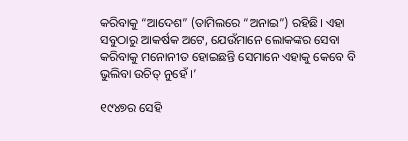କରିବାକୁ “ଆଦେଶ” (ତାମିଲରେ “ଅନାଇ”) ରହିଛି। ଏହା ସବୁଠାରୁ ଆକର୍ଷକ ଅଟେ, ଯେଉଁମାନେ ଲୋକଙ୍କର ସେବା କରିବାକୁ ମନୋନୀତ ହୋଇଛନ୍ତି ସେମାନେ ଏହାକୁ କେବେ ବି ଭୁଲିବା ଉଚିତ୍ ନୁହେଁ ।’

୧୯୪୭ର ସେହି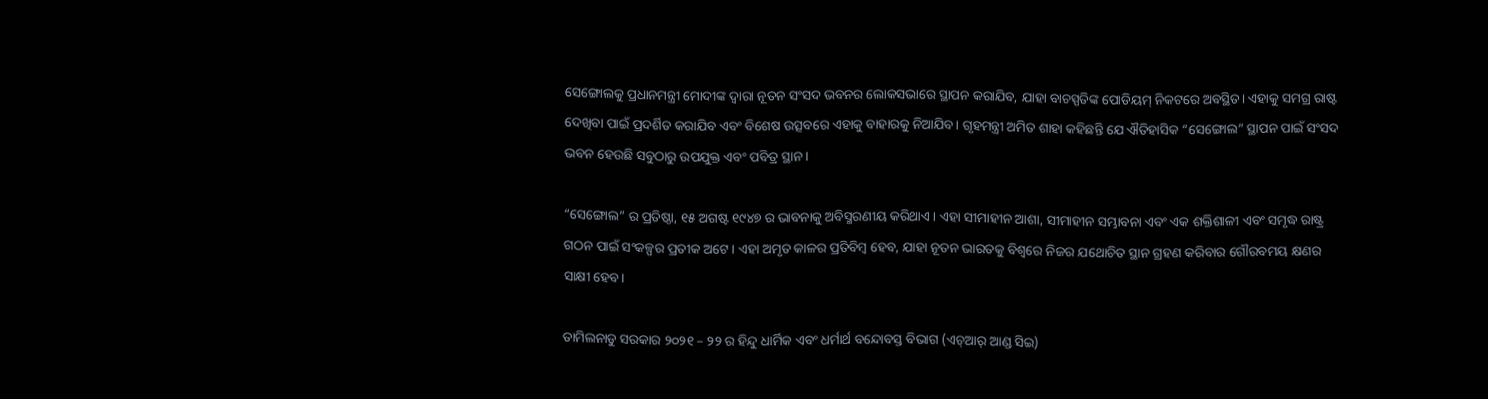ସେଙ୍ଗୋଲକୁ ପ୍ରଧାନମନ୍ତ୍ରୀ ମୋଦୀଙ୍କ ଦ୍ୱାରା ନୂତନ ସଂସଦ ଭବନର ଲୋକସଭାରେ ସ୍ଥାପନ କରାଯିବ, ଯାହା ବାଚସ୍ପତିଙ୍କ ପୋଡିୟମ୍ ନିକଟରେ ଅବସ୍ଥିତ। ଏହାକୁ ସମଗ୍ର ରାଷ୍ଟ ଦେଖିବା ପାଇଁ ପ୍ରଦର୍ଶିତ କରାଯିବ ଏବଂ ବିଶେଷ ଉତ୍ସବରେ ଏହାକୁ ବାହାରକୁ ନିଆଯିବ। ଗୃହମନ୍ତ୍ରୀ ଅମିତ ଶାହା କହିଛନ୍ତି ଯେ ଐତିହାସିକ “ସେଙ୍ଗୋଲ” ସ୍ଥାପନ ପାଇଁ ସଂସଦ ଭବନ ହେଉଛି ସବୁଠାରୁ ଉପଯୁକ୍ତ ଏବଂ ପବିତ୍ର ସ୍ଥାନ ।

“ସେଙ୍ଗୋଲ” ର ପ୍ରତିଷ୍ଠା, ୧୫ ଅଗଷ୍ଟ ୧୯୪୭ ର ଭାବନାକୁ ଅବିସ୍ମରଣୀୟ କରିଥାଏ। ଏହା ସୀମାହୀନ ଆଶା, ସୀମାହୀନ ସମ୍ଭାବନା ଏବଂ ଏକ ଶକ୍ତିଶାଳୀ ଏବଂ ସମୃଦ୍ଧ ରାଷ୍ଟ୍ର ଗଠନ ପାଇଁ ସଂକଳ୍ପର ପ୍ରତୀକ ଅଟେ। ଏହା ଅମୃତ କାଳର ପ୍ରତିବିମ୍ବ ହେବ, ଯାହା ନୂତନ ଭାରତକୁ ବିଶ୍ୱରେ ନିଜର ଯଥୋଚିତ ସ୍ଥାନ ଗ୍ରହଣ କରିବାର ଗୌରବମୟ କ୍ଷଣର ସାକ୍ଷୀ ହେବ।

ତାମିଲନାଡୁ ସରକାର ୨୦୨୧ – ୨୨ ର ହିନ୍ଦୁ ଧାର୍ମିକ ଏବଂ ଧର୍ମାର୍ଥ ବନ୍ଦୋବସ୍ତ ବିଭାଗ (ଏଚ୍ଆର୍ ଆଣ୍ଡ ସିଇ)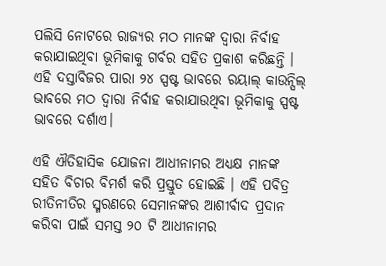ପଲିସି ନୋଟରେ ରାଜ୍ୟର ମଠ ମାନଙ୍କ ଦ୍ୱାରା ନିର୍ବାହ କରାଯାଇଥିବା ଭୂମିକାକୁ ଗର୍ବର ସହିତ ପ୍ରକାଶ କରିଛନ୍ତି । ଏହି ଦସ୍ତାବିଜର ପାରା ୨୪ ସ୍ପଷ୍ଟ ଭାବରେ ରୟାଲ୍ କାଉନ୍ସିଲ୍ ଭାବରେ ମଠ ଦ୍ୱାରା ନିର୍ବାହ କରାଯାଉଥିବା ଭୂମିକାକୁ ସ୍ପଷ୍ଟ ଭାବରେ ଦର୍ଶାଏ।

ଏହି ଐତିହାସିକ ଯୋଜନା ଆଧୀନାମର ଅଧ୍ୟକ୍ଷ ମାନଙ୍କ ସହିତ ବିଚାର ବିମର୍ଶ କରି ପ୍ରସ୍ତୁତ ହୋଇଛି । ଏହି ପବିତ୍ର ରୀତିନୀତିର ସ୍ମରଣରେ ସେମାନଙ୍କର ଆଶୀର୍ବାଦ ପ୍ରଦାନ କରିବା ପାଇଁ ସମସ୍ତ ୨୦ ଟି ଆଧୀନାମର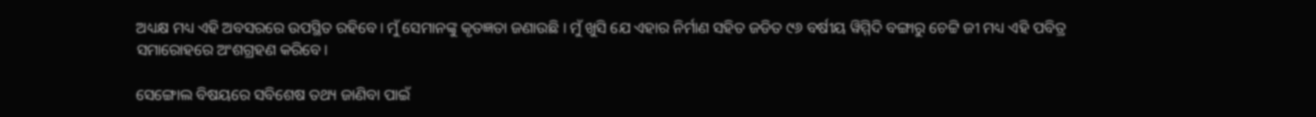ଅଧ୍ୟକ୍ଷ ମଧ୍ୟ ଏହି ଅବସରରେ ଉପସ୍ଥିତ ରହିବେ। ମୁଁ ସେମାନଙ୍କୁ କୃତଜ୍ଞତା ଜଣାଉଛି । ମୁଁ ଖୁସି ଯେ ଏହାର ନିର୍ମାଣ ସହିତ ଜଡିତ ୯୬ ବର୍ଷୀୟ ୱିମ୍ମିଦି ବଙ୍ଗାରୁ ଚେଟ୍ଟି ଜୀ ମଧ୍ୟ ଏହି ପବିତ୍ର ସମାରୋହରେ ଅଂଶଗ୍ରହଣ କରିବେ।

ସେଙ୍ଗୋଲ ବିଷୟରେ ସବିଶେଷ ତଥ୍ୟ ଜାଣିବା ପାଇଁ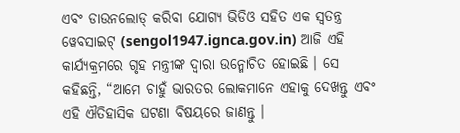ଏବଂ ଡାଉନଲୋଡ୍ କରିବା ଯୋଗ୍ୟ ଭିଡିଓ ସହିତ ଏକ ସ୍ୱତନ୍ତ୍ର ୱେବସାଇଟ୍ (sengol1947.ignca.gov.in) ଆଜି ଏହି କାର୍ଯ୍ୟକ୍ରମରେ ଗୃହ ମନ୍ତ୍ରୀଙ୍କ ଦ୍ୱାରା ଉନ୍ମୋଚିତ ହୋଇଛି । ସେ କହିଛନ୍ତି, “ଆମେ ଚାହୁଁ ଭାରତର ଲୋକମାନେ ଏହାକୁ ଦେଖନ୍ତୁ ଏବଂ ଏହି ଐତିହାସିକ ଘଟଣା ବିଷୟରେ ଜାଣନ୍ତୁ ।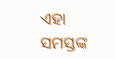ଏହା ସମସ୍ତଙ୍କ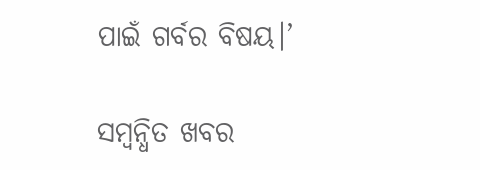ପାଇଁ ଗର୍ବର ବିଷୟ।’

ସମ୍ବନ୍ଧିତ ଖବର